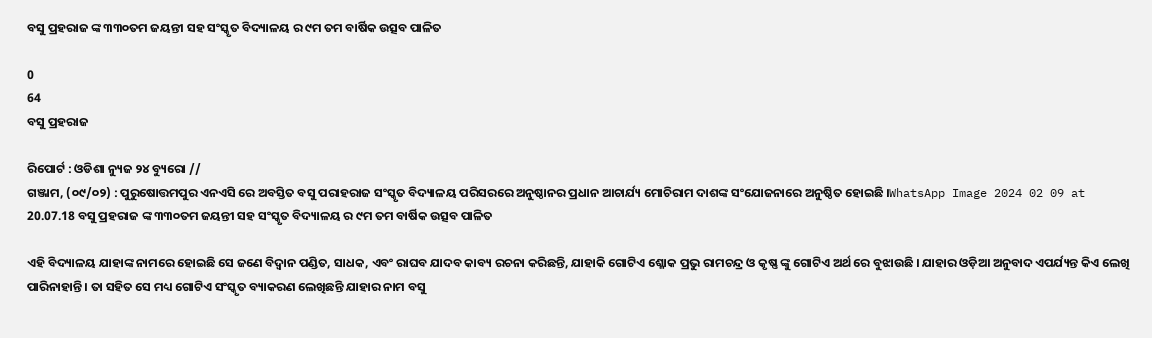ବସୁ ପ୍ରହରାଜ ଙ୍କ ୩୩୦ତମ ଜୟନ୍ତୀ ସହ ସଂସ୍କୃତ ବିଦ୍ୟାଳୟ ର ୯ମ ତମ ବାର୍ଷିକ ଉତ୍ସବ ପାଳିତ

0
64
ବସୁ ପ୍ରହରାଜ

ରିପୋର୍ଟ : ଓଡିଶା ନ୍ୟୁଜ ୨୪ ବ୍ୟୁରୋ //
ଗଞ୍ଜାମ, (୦୯/୦୨) : ପୁରୁଷୋତ୍ତମପୁର ଏନଏସି ରେ ଅବସ୍ତିତ ବସୁ ପରାହରାଜ ସଂସ୍କୃତ ବିଦ୍ୟାଳୟ ପରିସରରେ ଅନୁଷ୍ଠାନର ପ୍ରଧାନ ଆଚାର୍ଯ୍ୟ ମୋଚିରାମ ଦାଶଙ୍କ ସଂଯୋଜନାରେ ଅନୁଷ୍ଠିତ ହୋଇଛି ।WhatsApp Image 2024 02 09 at 20.07.18 ବସୁ ପ୍ରହରାଜ ଙ୍କ ୩୩୦ତମ ଜୟନ୍ତୀ ସହ ସଂସ୍କୃତ ବିଦ୍ୟାଳୟ ର ୯ମ ତମ ବାର୍ଷିକ ଉତ୍ସବ ପାଳିତ

ଏହି ବିଦ୍ୟାଳୟ ଯାହାଙ୍କ ନାମରେ ହୋଇଛି ସେ ଜଣେ ବିଦ୍ୱାନ ପଣ୍ଡିତ, ସାଧକ, ଏବଂ ରାଘବ ଯାଦବ କାବ୍ୟ ରଚନା କରିଛନ୍ତି, ଯାହାକି ଗୋଟିଏ ଶ୍ଳୋକ ପ୍ରଭୁ ରାମଚନ୍ଦ୍ର ଓ କୃଷ୍ଣ ଙ୍କୁ ଗୋଟିଏ ଅର୍ଥ ରେ ବୁଝାଉଛି । ଯାହାର ଓଡ଼ିଆ ଅନୁବାଦ ଏପର୍ଯ୍ୟନ୍ତ କିଏ ଲେଖି ପାରିନାହାନ୍ତି । ତା ସହିତ ସେ ମଧ୍ୟ ଗୋଟିଏ ସଂସ୍କୃତ ବ୍ୟାକରଣ ଲେଖିଛନ୍ତି ଯାହାର ନାମ ବସୁ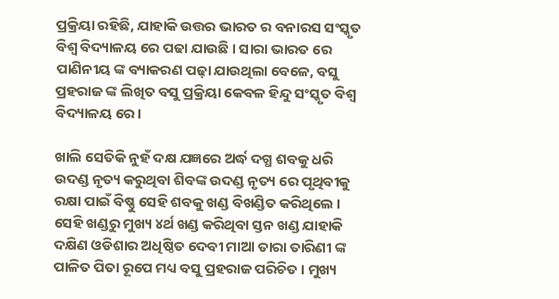ପ୍ରକ୍ରିୟା ରହିଛି, ଯାହାକି ଉତ୍ତର ଭାରତ ର ବନାରସ ସଂସ୍କୃତ ବିଶ୍ୱ ବିଦ୍ୟାଳୟ ରେ ପଢା ଯାଉଛି । ସାରା ଭାରତ ରେ ପାଣିନୀୟ ଙ୍କ ବ୍ୟାକରଣ ପଢ଼ା ଯାଉଥିଲା ବେଳେ, ବସୁ ପ୍ରହରାଜ ଙ୍କ ଲିଖିତ ବସୁ ପ୍ରକ୍ରିୟା କେବଳ ହିନ୍ଦୁ ସଂସ୍କୃତ ବିଶ୍ୱ ବିଦ୍ୟାଳୟ ରେ ।

ଖାଲି ସେତିକି ନୁହଁ ଦକ୍ଷ ଯଜ୍ଞରେ ଅର୍ଦ୍ଧ ଦଗ୍ଧ ଶବକୁ ଧରି ଉଦଣ୍ଡ ନୃତ୍ୟ କରୁଥିବା ଶିବଙ୍କ ଉଦଣ୍ଡ ନୃତ୍ୟ ରେ ପୃଥିବୀକୁ ରକ୍ଷା ପାଇଁ ବିଷ୍ଣୁ ସେହି ଶବକୁ ଖଣ୍ଡ ବିଖଣ୍ଡିତ କରିଥିଲେ । ସେହି ଖଣ୍ଡରୁ ମୁଖ୍ୟ ୪ର୍ଥ ଖଣ୍ଡ କରିଥିବା ସ୍ତନ ଖଣ୍ଡ ଯାହାକି ଦକ୍ଷିଣ ଓଡିଶାର ଅଧିଷ୍ଠିତ ଦେବୀ ମାଆ ତାରା ତାରିଣୀ ଙ୍କ ପାଳିତ ପିତା ରୂପେ ମଧ୍ୟ ବସୁ ପ୍ରହରାଜ ପରିଚିତ । ମୁଖ୍ୟ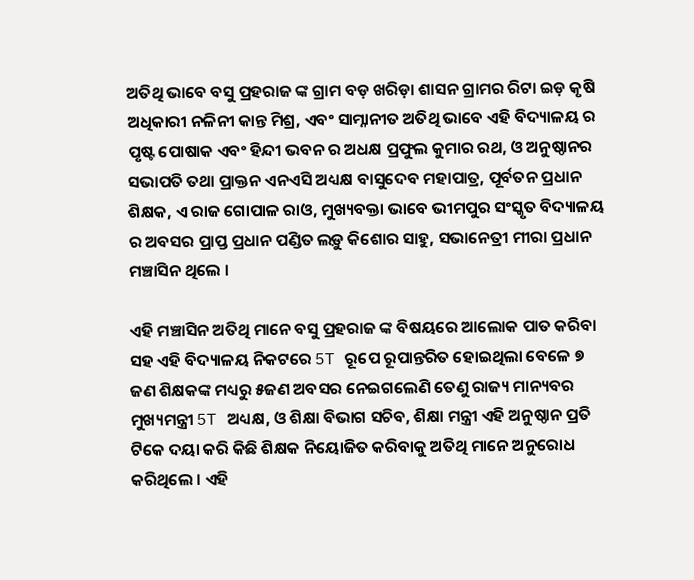ଅତିଥି ଭାବେ ବସୁ ପ୍ରହରାଜ ଙ୍କ ଗ୍ରାମ ବଡ଼ ଖରିଡ଼ା ଶାସନ ଗ୍ରାମର ରିଟା ଇଡ଼ କୃଷି ଅଧିକାରୀ ନଳିନୀ କାନ୍ତ ମିଶ୍ର, ଏବଂ ସାମ୍ନାନୀତ ଅତିଥି ଭାବେ ଏହି ବିଦ୍ୟାଳୟ ର ପୃଷ୍ଟ ପୋଷାକ ଏବଂ ହିନ୍ଦୀ ଭବନ ର ଅଧକ୍ଷ ପ୍ରଫୁଲ କୁମାର ରଥ, ଓ ଅନୁଷ୍ଠାନର ସଭାପତି ତଥା ପ୍ରାକ୍ତନ ଏନଏସି ଅଧ୍ୟକ୍ଷ ବାସୁଦେବ ମହାପାତ୍ର, ପୂର୍ବତନ ପ୍ରଧାନ ଶିକ୍ଷକ, ଏ ରାଜ ଗୋପାଳ ରାଓ, ମୁଖ୍ୟବକ୍ତା ଭାବେ ଭୀମପୁର ସଂସ୍କୃତ ବିଦ୍ୟାଳୟ ର ଅବସର ପ୍ରାପ୍ତ ପ୍ରଧାନ ପଣ୍ଡିତ ଲଡ଼ୁ କିଶୋର ସାହୁ, ସଭାନେତ୍ରୀ ମୀରା ପ୍ରଧାନ ମଞ୍ଚାସିନ ଥିଲେ ।

ଏହି ମଞ୍ଚାସିନ ଅତିଥି ମାନେ ବସୁ ପ୍ରହରାଜ ଙ୍କ ବିଷୟରେ ଆଲୋକ ପାତ କରିବା ସହ ଏହି ବିଦ୍ୟାଳୟ ନିକଟରେ 5T ରୂପେ ରୂପାନ୍ତରିତ ହୋଇଥିଲା ବେଳେ ୭ ଜଣ ଶିକ୍ଷକଙ୍କ ମଧ୍ୟରୁ ୫ଜଣ ଅବସର ନେଇଗଲେଣି ତେଣୁ ରାଜ୍ୟ ମାନ୍ୟବର ମୁଖ୍ୟମନ୍ତ୍ରୀ 5T ଅଧ୍ୟକ୍ଷ, ଓ ଶିକ୍ଷା ବିଭାଗ ସଚିବ, ଶିକ୍ଷା ମନ୍ତ୍ରୀ ଏହି ଅନୁଷ୍ଠାନ ପ୍ରତି ଟିକେ ଦୟା କରି କିଛି ଶିକ୍ଷକ ନିୟୋଜିତ କରିବାକୁ ଅତିଥି ମାନେ ଅନୁରୋଧ କରିଥିଲେ । ଏହି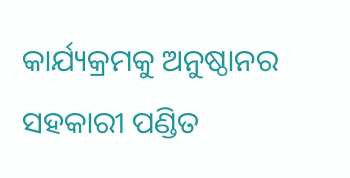କାର୍ଯ୍ୟକ୍ରମକୁ ଅନୁଷ୍ଠାନର ସହକାରୀ ପଣ୍ଡିତ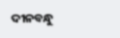ଦୀନବନ୍ଧୁ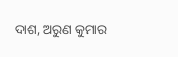ଦାଶ, ଅରୁଣ କୁମାର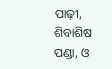ପାଢ଼ୀ, ଶିବାଶିଷ ପଣ୍ଡା, ଓ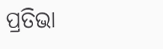ପ୍ରତିଭା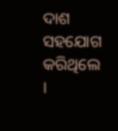ଦାଶ ସହଯୋଗ କରିଥିଲେ ।